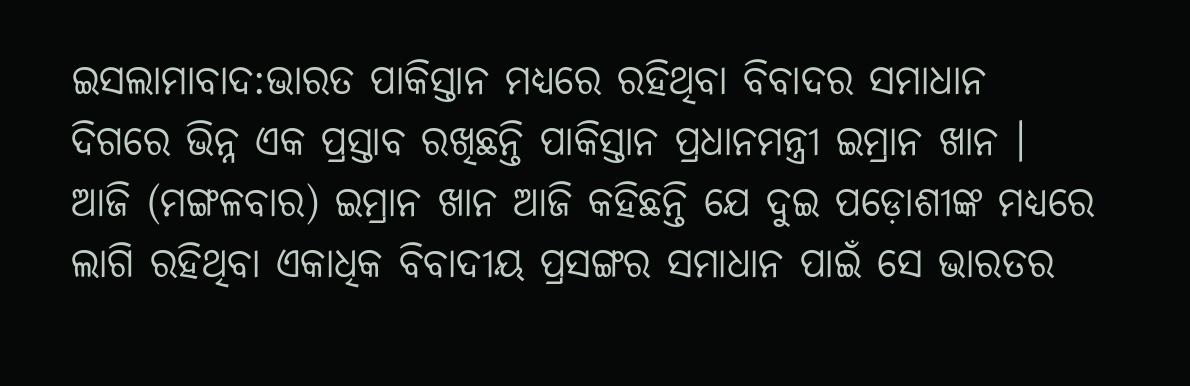ଇସଲାମାବାଦ:ଭାରତ ପାକିସ୍ତାନ ମଧ୍ୟରେ ରହିଥିବା ବିବାଦର ସମାଧାନ ଦିଗରେ ଭିନ୍ନ ଏକ ପ୍ରସ୍ତାବ ରଖିଛନ୍ତି ପାକିସ୍ତାନ ପ୍ରଧାନମନ୍ତ୍ରୀ ଇମ୍ରାନ ଖାନ । ଆଜି (ମଙ୍ଗଳବାର) ଇମ୍ରାନ ଖାନ ଆଜି କହିଛନ୍ତି ଯେ ଦୁଇ ପଡ଼ୋଶୀଙ୍କ ମଧ୍ୟରେ ଲାଗି ରହିଥିବା ଏକାଧିକ ବିବାଦୀୟ ପ୍ରସଙ୍ଗର ସମାଧାନ ପାଇଁ ସେ ଭାରତର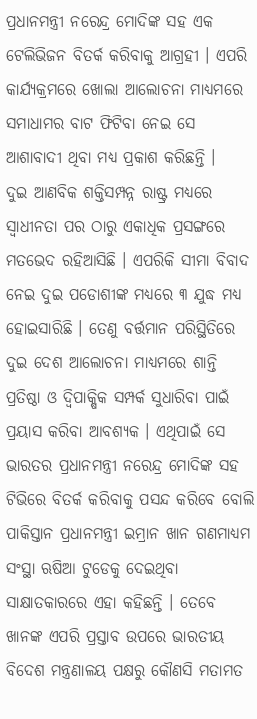ପ୍ରଧାନମନ୍ତ୍ରୀ ନରେନ୍ଦ୍ର ମୋଦିଙ୍କ ସହ ଏକ ଟେଲିଭିଜନ ବିତର୍କ କରିବାକୁ ଆଗ୍ରହୀ । ଏପରି କାର୍ଯ୍ୟକ୍ରମରେ ଖୋଲା ଆଲୋଚନା ମାଧ୍ୟମରେ ସମାଧାମର ବାଟ ଫିଟିବା ନେଇ ସେ ଆଶାବାଦୀ ଥିବା ମଧ୍ୟ ପ୍ରକାଶ କରିଛନ୍ତି ।
ଦୁଇ ଆଣବିକ ଶକ୍ତିସମ୍ପନ୍ନ ରାଷ୍ଟ୍ର ମଧ୍ୟରେ ସ୍ବାଧୀନତା ପର ଠାରୁ ଏକାଧିକ ପ୍ରସଙ୍ଗରେ ମତଭେଦ ରହିଆସିଛି । ଏପରିକି ସୀମା ବିବାଦ ନେଇ ଦୁଇ ପଡୋଶୀଙ୍କ ମଧ୍ୟରେ ୩ ଯୁଦ୍ଧ ମଧ୍ୟ ହୋଇସାରିଛି । ତେଣୁ ବର୍ତ୍ତମାନ ପରିସ୍ଥିତିରେ ଦୁଇ ଦେଶ ଆଲୋଚନା ମାଧ୍ୟମରେ ଶାନ୍ତି ପ୍ରତିଷ୍ଠା ଓ ଦ୍ବିପାକ୍ଷିକ ସମ୍ପର୍କ ସୁଧାରିବା ପାଇଁ ପ୍ରୟାସ କରିବା ଆବଶ୍ୟକ । ଏଥିପାଇଁ ସେ ଭାରତର ପ୍ରଧାନମନ୍ତ୍ରୀ ନରେନ୍ଦ୍ର ମୋଦିଙ୍କ ସହ ଟିଭିରେ ବିତର୍କ କରିବାକୁ ପସନ୍ଦ କରିବେ ବୋଲି ପାକିସ୍ତାନ ପ୍ରଧାନମନ୍ତ୍ରୀ ଇମ୍ରାନ ଖାନ ଗଣମାଧ୍ୟମ ସଂସ୍ଥା ଋଷିଆ ଟୁଡେକୁ ଦେଇଥିବା ସାକ୍ଷାତକାରରେ ଏହା କହିଛନ୍ତି । ତେବେ ଖାନଙ୍କ ଏପରି ପ୍ରସ୍ତାବ ଉପରେ ଭାରତୀୟ ବିଦେଶ ମନ୍ତ୍ରଣାଳୟ ପକ୍ଷରୁ କୌଣସି ମତାମତ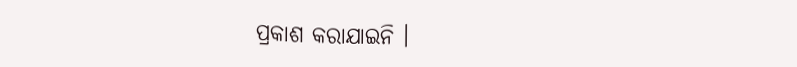ପ୍ରକାଶ କରାଯାଇନି ।